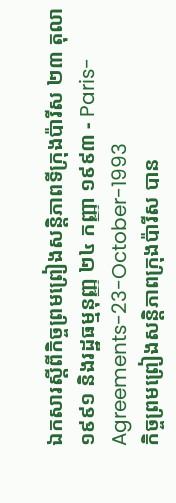ឯកសារស្តីពីកិច្ចព្រមព្រៀងសន្តិភាពទីក្រុងប៉ារីស ២៣ តុលា ១៩៩១ និងរដ្ឋធម្មនុញ្ញ ២៤ កញ្ញា ១៩៩៣ - Paris-Agreements-23-October-1993
កិច្ចព្រមព្រៀងសន្តិភាពក្រុងប៉ារីស បាន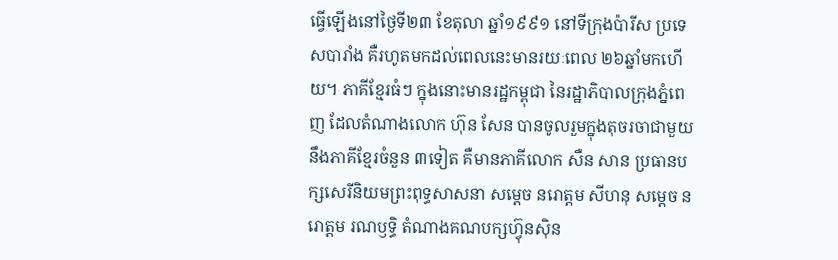ធ្វើឡើងនៅថ្ងៃទី២៣ ខែតុលា ឆ្នាំ១៩៩១ នៅទីក្រុងប៉ារីស ប្រទេសបារាំង គឺរហូតមកដល់ពេលនេះមានរយៈពេល ២៦ឆ្នាំមកហើយ។ ភាគីខ្មែរធំៗ ក្នុងនោះមានរដ្ឋកម្ពុជា នៃរដ្ឋាភិបាលក្រុងភ្នំពេញ ដែលតំណាងលោក ហ៊ុន សែន បានចូលរួមក្នុងតុចរចាជាមួយនឹងភាគីខ្មែរចំនួន ៣ទៀត គឺមានភាគីលោក សឺន សាន ប្រធានបក្សសេរីនិយមព្រះពុទ្ធសាសនា សម្ដេច នរោត្ដម សីហនុ សម្ដេច នរោត្តម រណឫទ្ធិ តំណាងគណបក្សហ៊្វុនស៊ិន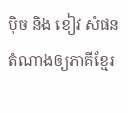ប៉ិច និង ខៀវ សំផន តំណាងឲ្យភាគីខ្មែរ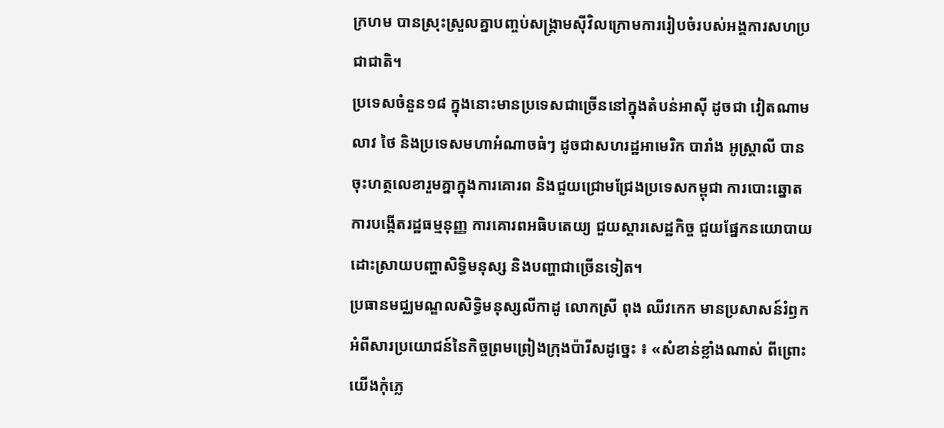ក្រហម បានស្រុះស្រួលគ្នាបញ្ចប់សង្គ្រាមស៊ីវិលក្រោមការរៀបចំរបស់អង្គការសហប្រជាជាតិ។
ប្រទេសចំនួន១៨ ក្នុងនោះមានប្រទេសជាច្រើននៅក្នុងតំបន់អាស៊ី ដូចជា វៀតណាម លាវ ថៃ និងប្រទេសមហាអំណាចធំៗ ដូចជាសហរដ្ឋអាមេរិក បារាំង អូស្ត្រាលី បានចុះហត្ថលេខារួមគ្នាក្នុងការគោរព និងជួយជ្រោមជ្រែងប្រទេសកម្ពុជា ការបោះឆ្នោត ការបង្កើតរដ្ឋធម្មនុញ្ញ ការគោរពអធិបតេយ្យ ជួយស្ដារសេដ្ឋកិច្ច ជួយផ្នែកនយោបាយ ដោះស្រាយបញ្ហាសិទ្ធិមនុស្ស និងបញ្ហាជាច្រើនទៀត។
ប្រធានមជ្ឈមណ្ឌលសិទ្ធិមនុស្សលីកាដូ លោកស្រី ពុង ឈីវកេក មានប្រសាសន៍រំឭកអំពីសារប្រយោជន៍នៃកិច្ចព្រមព្រៀងក្រុងប៉ារីសដូច្នេះ ៖ «សំខាន់ខ្លាំងណាស់ ពីព្រោះយើងកុំភ្លេ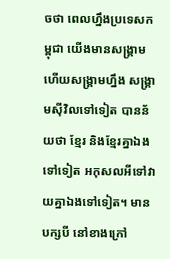ចថា ពេលហ្នឹងប្រទេសកម្ពុជា យើងមានសង្គ្រាម ហើយសង្គ្រាមហ្នឹង សង្គ្រាមស៊ីវិលទៅទៀត បានន័យថា ខ្មែរ និងខ្មែរគ្នាឯងទៅទៀត អកុសលអីទៅវាយគ្នាឯងទៅទៀត។ មានបក្សបី នៅខាងក្រៅ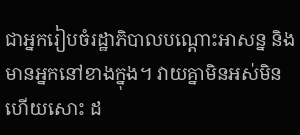ជាអ្នករៀបចំរដ្ឋាភិបាលបណ្ដោះអាសន្ន និងមានអ្នកនៅខាងក្នុង។ វាយគ្នាមិនអស់មិនហើយសោះ ដ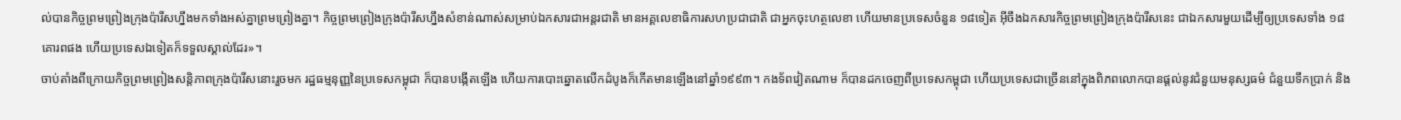ល់បានកិច្ចព្រមព្រៀងក្រុងប៉ារីសហ្នឹងមកទាំងអស់គ្នាព្រមព្រៀងគ្នា។ កិច្ចព្រមព្រៀងក្រុងប៉ារីសហ្នឹងសំខាន់ណាស់សម្រាប់ឯកសារជាអន្តរជាតិ មានអគ្គលេខាធិការសហប្រជាជាតិ ជាអ្នកចុះហត្ថលេខា ហើយមានប្រទេសចំនួន ១៨ទៀត អ៊ីចឹងឯកសារកិច្ចព្រមព្រៀងក្រុងប៉ារីសនេះ ជាឯកសារមួយដើម្បីឲ្យប្រទេសទាំង ១៨ គោរពផង ហើយប្រទេសឯទៀតក៏ទទួលស្គាល់ដែរ»។
ចាប់តាំងពីក្រោយកិច្ចព្រមព្រៀងសន្តិភាពក្រុងប៉ារីសនោះរួចមក រដ្ឋធម្មនុញ្ញនៃប្រទេសកម្ពុជា ក៏បានបង្កើតឡើង ហើយការបោះឆ្នោតលើកដំបូងក៏កើតមានឡើងនៅឆ្នាំ១៩៩៣។ កងទ័ពវៀតណាម ក៏បានដកចេញពីប្រទេសកម្ពុជា ហើយប្រទេសជាច្រើននៅក្នុងពិភពលោកបានផ្ដល់នូវជំនួយមនុស្សធម៌ ជំនួយទឹកប្រាក់ និង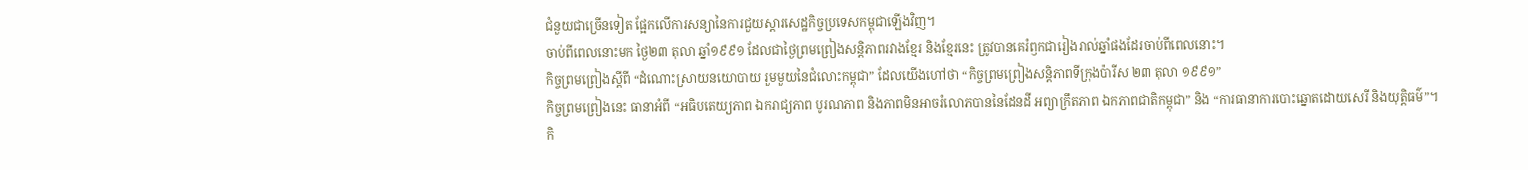ជំនួយជាច្រើនទៀត ផ្អែកលើការសន្យានៃការជួយស្ដារសេដ្ឋកិច្ចប្រទេសកម្ពុជាឡើងវិញ។
ចាប់ពីពេលនោះមក ថ្ងៃ២៣ តុលា ឆ្នាំ១៩៩១ ដែលជាថ្ងៃព្រមព្រៀងសន្តិភាពរវាងខ្មែរ និងខ្មែរនេះ ត្រូវបានគេរំឭកជារៀងរាល់ឆ្នាំផងដែរចាប់ពីពេលនោះ។
កិច្ចព្រមព្រៀងស្តីពី “ដំណោះស្រាយនយោបាយ រួមមួយនៃជំលោះកម្ពុជា” ដែលយើងហៅថា “កិច្ចព្រមព្រៀងសន្តិភាពទីក្រុងប៉ារីស ២៣ តុលា ១៩៩១”
កិច្ចព្រមព្រៀងនេះ ធានាអំពី “អធិបតេយ្យភាព ឯករាជ្យភាព បូរណភាព និងភាពមិនអាចរំលោភបាននៃដែនដី អព្យាក្រឹតភាព ឯកភាពជាតិកម្ពុជា” និង “ការធានាការបោះឆ្នោតដោយសេរី និងយុត្តិធម៌”។
កិ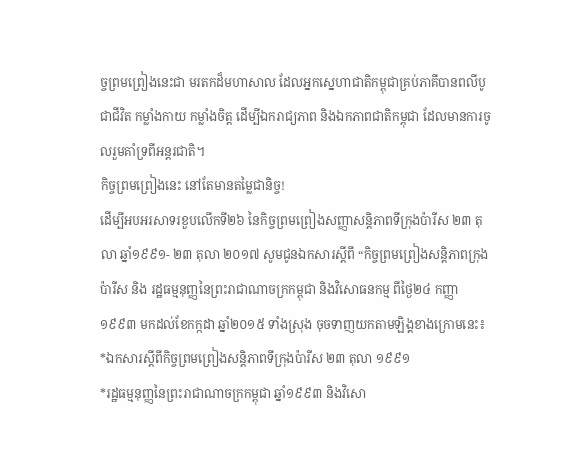ច្ចព្រមព្រៀងនេះជា មរតកដ៏មហាសាល ដែលអ្នកស្នេហាជាតិកម្ពុជាគ្រប់ភាគីបានពលីបូជាជីវិត កម្លាំងកាយ កម្លាំងចិត្ត ដើម្បីឯករាជ្យភាព និងឯកភាពជាតិកម្ពុជា ដែលមានការចូលរួមគាំទ្រពីអន្តរជាតិ។
កិច្ចព្រមព្រៀងនេះ នៅតែមានតម្លៃជានិច្ច!
ដើម្បីអបអរសាទរខួបលើកទី២៦ នៃកិច្ចព្រមព្រៀងសញ្ញាសន្តិភាពទីក្រុងប៉ារីស ២៣ តុលា ឆ្នាំ១៩៩១- ២៣ តុលា ២០១៧ សូមជូនឯកសារស្តីពី “កិច្ចព្រមព្រៀងសន្តិភាពក្រុងប៉ារីស និង រដ្ឋធម្មនុញ្ញនៃព្រះរាជាណាចក្រកម្ពុជា និងវិសោធនកម្ម ពីថ្ងៃ២៤ កញ្ញា ១៩៩៣ មកដល់ខែកក្កដា ឆ្នាំ២០១៥ ទាំងស្រុង ចុចទាញយកតាមឡិង្គខាងក្រោមនេះ៖
*ឯកសារស្តីពីកិច្ចព្រមព្រៀងសន្តិភាពទីក្រុងប៉ារីស ២៣ តុលា ១៩៩១
*រដ្ឋធម្មនុញ្ញនៃព្រះរាជាណាចក្រកម្ពុជា ឆ្នាំ១៩៩៣ និងវិសោ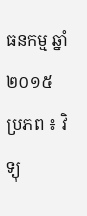ធនកម្ម ឆ្នាំ២០១៥
ប្រភព ៖ វិទ្យុ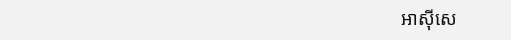អាស៊ីសេ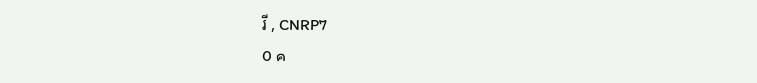រី , CNRP7
0 ค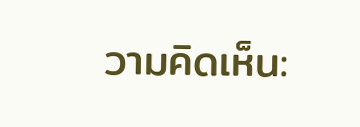วามคิดเห็น: